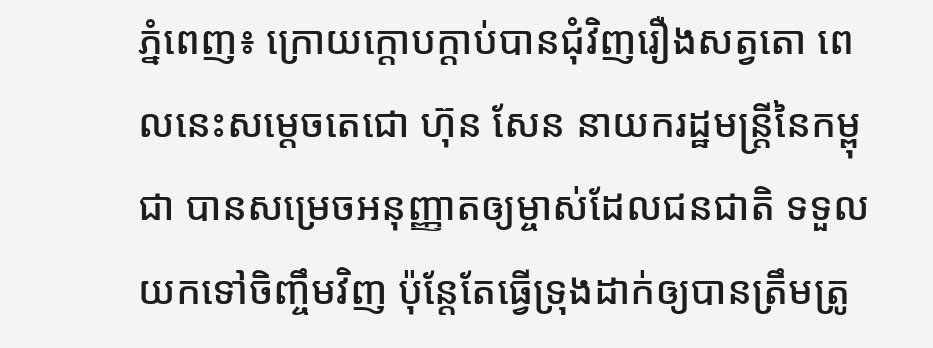ភ្នំពេញ៖ ក្រោយក្ដោបក្ដាប់បានជុំវិញរឿងសត្វតោ ពេលនេះសម្ដេចតេជោ ហ៊ុន សែន នាយករដ្ឋមន្ត្រីនៃកម្ពុជា បានសម្រេចអនុញ្ញាតឲ្យម្ចាស់ដែលជនជាតិ ទទួលយកទៅចិញ្ចឹមវិញ ប៉ុន្តែតែធ្វើទ្រុងដាក់ឲ្យបានត្រឹមត្រូ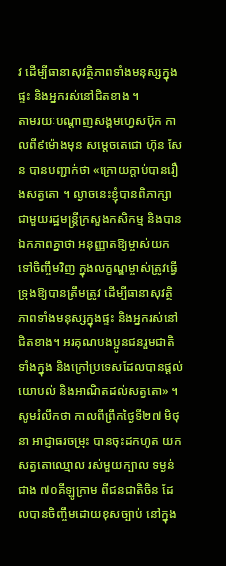វ ដើម្បីធានាសុវត្ថិភាពទាំងមនុស្សក្នុងផ្ទះ និងអ្នករស់នៅជិតខាង ។
តាមរយៈបណ្ដាញសង្គមហ្វេសប៊ុក កាលពី៩ម៉ោងមុន សម្ដេចតេជោ ហ៊ុន សែន បានបញ្ជាក់ថា «ក្រោយក្តាប់បានរឿងសត្វតោ ។ ល្ងាចនេះខ្ញុំបានពិភាក្សា ជាមួយរដ្ឋមន្ត្រីក្រសួងកសិកម្ម និងបានឯកភាពគ្នាថា អនុញ្ញាតឱ្យម្ចាស់យកទៅចិញ្ចឹមវិញ ក្នុងលក្ខណ្ឌម្ចាស់ត្រូវធ្វើ ទ្រុងឱ្យបានត្រឹមត្រូវ ដើម្បីធានាសុវត្ថិភាពទាំងមនុស្សក្នុងផ្ទះ និងអ្នករស់នៅជិតខាង។ អរគុណបងប្អូនជនរួមជាតិទាំងក្នុង និងក្រៅប្រទេសដែលបានផ្តល់យោបល់ និងអាណិតដល់សត្វតោ» ។
សូមរំលឹកថា កាលពីព្រឹកថ្ងៃទី២៧ មិថុនា អាជ្ញាធរចម្រុះ បានចុះដកហូត យកសត្វតោឈ្មោល រស់មួយក្បាល ទម្ងន់ជាង ៧០គីឡូក្រាម ពីជនជាតិចិន ដែលបានចិញ្ចឹមដោយខុសច្បាប់ នៅក្នុង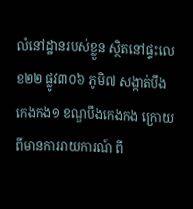លំនៅដ្ឋានរបស់ខ្លួន ស្ថិតនៅផ្ទះលេខ២២ ផ្លូវ៣០៦ ភូមិ៧ សង្កាត់បឹងកេងកង១ ខណ្ឌបឹងកេងកង ក្រោយពីមានការរាយការណ៍ ពី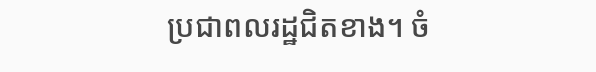ប្រជាពលរដ្ឋជិតខាង។ ចំ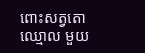ពោះសត្វតោឈ្មោល មួយ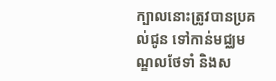ក្បាលនោះត្រូវបានប្រគល់ជូន ទៅកាន់មជ្ឈមណ្ឌលថែទាំ និងស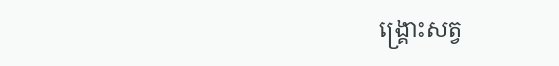ង្គ្រោះសត្វ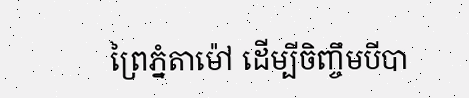ព្រៃភ្នំតាម៉ៅ ដើម្បីចិញ្ចឹមបីបា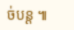ច់បន្ត ៕